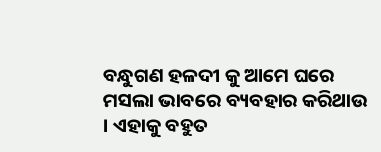ବନ୍ଧୁଗଣ ହଳଦୀ କୁ ଆମେ ଘରେ ମସଲା ଭାବରେ ବ୍ୟବହାର କରିଥାଉ । ଏହାକୁ ବହୁତ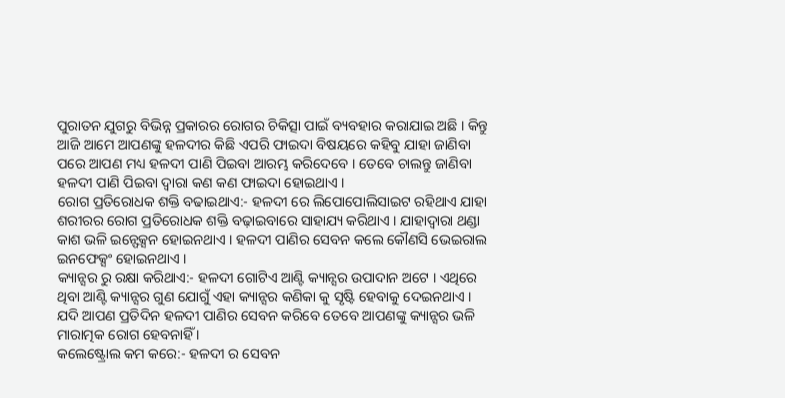ପୁରାତନ ଯୁଗରୁ ବିଭିନ୍ନ ପ୍ରକାରର ରୋଗର ଚିକିତ୍ସା ପାଇଁ ବ୍ୟବହାର କରାଯାଇ ଅଛି । କିନ୍ତୁ ଆଜି ଆମେ ଆପଣଙ୍କୁ ହଳଦୀର କିଛି ଏପରି ଫାଇଦା ବିଷୟରେ କହିବୁ ଯାହା ଜାଣିବା ପରେ ଆପଣ ମଧ୍ୟ ହଳଦୀ ପାଣି ପିଇବା ଆରମ୍ଭ କରିଦେବେ । ତେବେ ଚାଲନ୍ତୁ ଜାଣିବା ହଳଦୀ ପାଣି ପିଇବା ଦ୍ୱାରା କଣ କଣ ଫାଇଦା ହୋଇଥାଏ ।
ରୋଗ ପ୍ରତିରୋଧକ ଶକ୍ତି ବଢାଇଥାଏ:- ହଳଦୀ ରେ ଲିପୋପୋଲିସାଇଟ ରହିଥାଏ ଯାହା ଶରୀରର ରୋଗ ପ୍ରତିରୋଧକ ଶକ୍ତି ବଢ଼ାଇବାରେ ସାହାଯ୍ୟ କରିଥାଏ । ଯାହାଦ୍ବାରା ଥଣ୍ଡା କାଶ ଭଳି ଇନ୍ଫେକ୍ସନ ହୋଇନଥାଏ । ହଳଦୀ ପାଣିର ସେବନ କଲେ କୌଣସି ଭେଇରାଲ ଇନଫେକ୍ସଂ ହୋଇନଥାଏ ।
କ୍ୟାନ୍ସର ରୁ ରକ୍ଷା କରିଥାଏ:- ହଳଦୀ ଗୋଟିଏ ଆଣ୍ଟି କ୍ୟାନ୍ସର ଉପାଦାନ ଅଟେ । ଏଥିରେ ଥିବା ଆଣ୍ଟି କ୍ୟାନ୍ସର ଗୁଣ ଯୋଗୁଁ ଏହା କ୍ୟାନ୍ସର କଣିକା କୁ ସୃଷ୍ଟି ହେବାକୁ ଦେଇନଥାଏ । ଯଦି ଆପଣ ପ୍ରତିଦିନ ହଳଦୀ ପାଣିର ସେବନ କରିବେ ତେବେ ଆପଣଙ୍କୁ କ୍ୟାନ୍ସର ଭଳି ମାରାତ୍ମକ ରୋଗ ହେବନାହିଁ ।
କଲେଷ୍ଟ୍ରୋଲ କମ କରେ:- ହଳଦୀ ର ସେବନ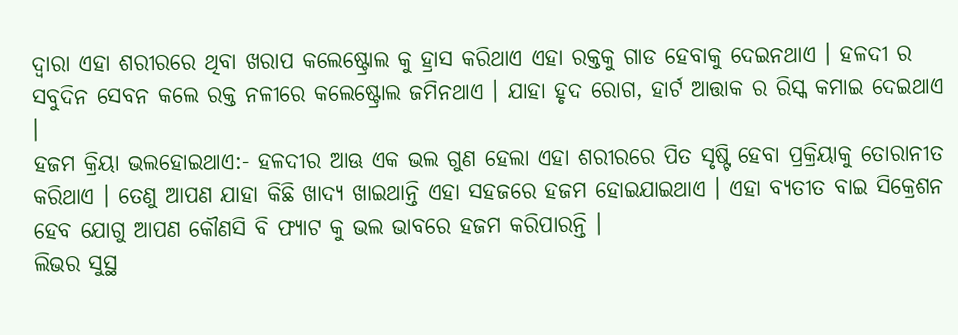ଦ୍ୱାରା ଏହା ଶରୀରରେ ଥିବା ଖରାପ କଲେଷ୍ଟ୍ରୋଲ କୁ ହ୍ରାସ କରିଥାଏ ଏହା ରକ୍ତକୁ ଗାଡ ହେବାକୁ ଦେଇନଥାଏ । ହଳଦୀ ର ସବୁଦିନ ସେବନ କଲେ ରକ୍ତ ନଳୀରେ କଲେଷ୍ଟ୍ରୋଲ ଜମିନଥାଏ । ଯାହା ହୃଦ ରୋଗ, ହାର୍ଟ ଆତ୍ତାକ ର ରିସ୍କ କମାଇ ଦେଇଥାଏ ।
ହଜମ କ୍ରିୟା ଭଲହୋଇଥାଏ:- ହଳଦୀର ଆଊ ଏକ ଭଲ ଗୁଣ ହେଲା ଏହା ଶରୀରରେ ପିତ ସୃଷ୍ଟି ହେବା ପ୍ରକ୍ରିୟାକୁ ତୋରାନୀତ କରିଥାଏ । ତେଣୁ ଆପଣ ଯାହା କିଛି ଖାଦ୍ୟ ଖାଇଥାନ୍ତି ଏହା ସହଜରେ ହଜମ ହୋଇଯାଇଥାଏ । ଏହା ବ୍ୟତୀତ ବାଇ ସିକ୍ରେଶନ ହେବ ଯୋଗୁ ଆପଣ କୌଣସି ବି ଫ୍ୟାଟ କୁ ଭଲ ଭାବରେ ହଜମ କରିପାରନ୍ତି ।
ଲିଭର ସୁସ୍ଥ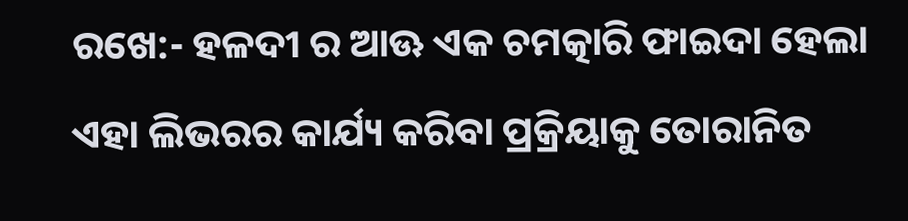ରଖେ:- ହଳଦୀ ର ଆଊ ଏକ ଚମତ୍କାରି ଫାଇଦା ହେଲା ଏହା ଲିଭରର କାର୍ଯ୍ୟ କରିବା ପ୍ରକ୍ରିୟାକୁ ତୋରାନିତ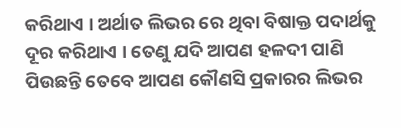କରିଥାଏ । ଅର୍ଥାତ ଲିଭର ରେ ଥିବା ବିଷାକ୍ତ ପଦାର୍ଥକୁ ଦୂର କରିଥାଏ । ତେଣୁ ଯଦି ଆପଣ ହଳଦୀ ପାଣି ପିଉଛନ୍ତି ତେବେ ଆପଣ କୌଣସି ପ୍ରକାରର ଲିଭର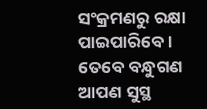ସଂକ୍ରମଣରୁ ରକ୍ଷା ପାଇପାରିବେ । ତେବେ ବନ୍ଧୁଗଣ ଆପଣ ସୁସ୍ଥ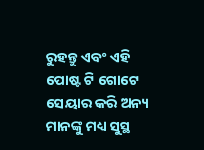ରୁହନ୍ତୁ ଏବଂ ଏହି ପୋଷ୍ଟ ଟି ଗୋଟେ ସେୟାର କରି ଅନ୍ୟ ମାନଙ୍କୁ ମଧ୍ୟ ସୁସ୍ଥ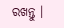ରଖନ୍ତୁ ।